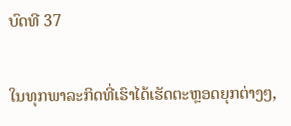ບົດທີ 37

ໃນທຸກພາລະກິດທີ່ເຮົາໄດ້ເຮັດຕະຫຼອດຍຸກຕ່າງໆ,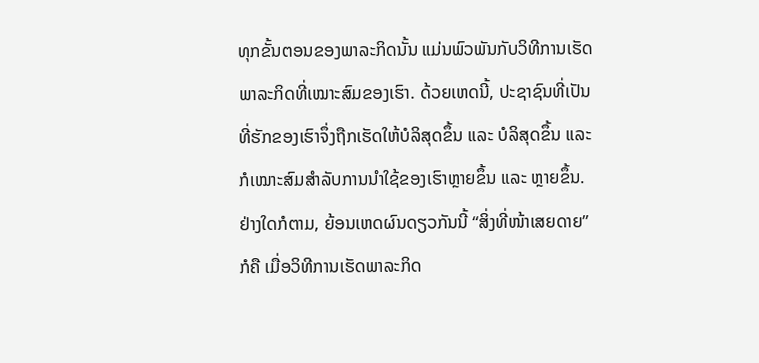ທຸກຂັ້ນຕອນຂອງພາລະກິດນັ້ນ ແມ່ນພົວພັນກັບວິທີການເຮັດພາລະກິດທີ່ເໝາະສົມຂອງເຮົາ. ດ້ວຍເຫດນີ້, ປະຊາຊົນທີ່ເປັນທີ່ຮັກຂອງເຮົາຈຶ່ງຖືກເຮັດໃຫ້ບໍລິສຸດຂຶ້ນ ແລະ ບໍລິສຸດຂຶ້ນ ແລະ ກໍເໝາະສົມສໍາລັບການນໍາໃຊ້ຂອງເຮົາຫຼາຍຂຶ້ນ ແລະ ຫຼາຍຂຶ້ນ. ຢ່າງໃດກໍຕາມ, ຍ້ອນເຫດຜົນດຽວກັນນີ້ “ສິ່ງທີ່ໜ້າເສຍດາຍ” ກໍຄື ເມື່ອວິທີການເຮັດພາລະກິດ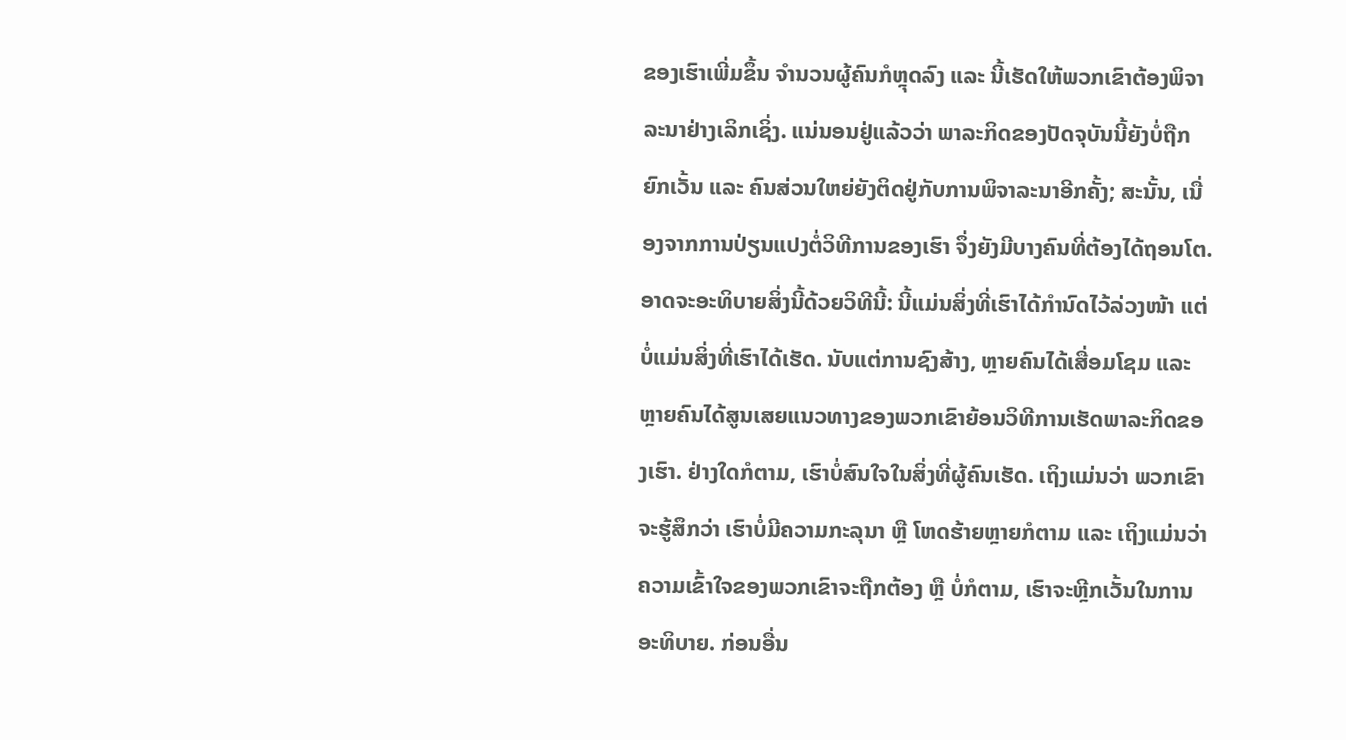ຂອງເຮົາເພີ່ມຂຶ້ນ ຈໍານວນຜູ້ຄົນກໍຫຼຸດລົງ ແລະ ນີ້ເຮັດໃຫ້ພວກເຂົາຕ້ອງພິຈາລະນາຢ່າງເລິກເຊິ່ງ. ແນ່ນອນຢູ່ແລ້ວວ່າ ພາລະກິດຂອງປັດຈຸບັນນີ້ຍັງບໍ່ຖືກຍົກເວັ້ນ ແລະ ຄົນສ່ວນໃຫຍ່ຍັງຕິດຢູ່ກັບການພິຈາລະນາອີກຄັ້ງ; ສະນັ້ນ, ເນື່ອງຈາກການປ່ຽນແປງຕໍ່ວິທີການຂອງເຮົາ ຈຶ່ງຍັງມີບາງຄົນທີ່ຕ້ອງໄດ້ຖອນໂຕ. ອາດຈະອະທິບາຍສິ່ງນີ້ດ້ວຍວິທີນີ້: ນີ້ແມ່ນສິ່ງທີ່ເຮົາໄດ້ກໍານົດໄວ້ລ່ວງໜ້າ ແຕ່ບໍ່ແມ່ນສິ່ງທີ່ເຮົາໄດ້ເຮັດ. ນັບແຕ່ການຊົງສ້າງ, ຫຼາຍຄົນໄດ້ເສື່ອມໂຊມ ແລະ ຫຼາຍຄົນໄດ້ສູນເສຍແນວທາງຂອງພວກເຂົາຍ້ອນວິທີການເຮັດພາລະກິດຂອງເຮົາ. ຢ່າງໃດກໍຕາມ, ເຮົາບໍ່ສົນໃຈໃນສິ່ງທີ່ຜູ້ຄົນເຮັດ. ເຖິງແມ່ນວ່າ ພວກເຂົາຈະຮູ້ສຶກວ່າ ເຮົາບໍ່ມີຄວາມກະລຸນາ ຫຼື ໂຫດຮ້າຍຫຼາຍກໍຕາມ ແລະ ເຖິງແມ່ນວ່າ ຄວາມເຂົ້າໃຈຂອງພວກເຂົາຈະຖືກຕ້ອງ ຫຼື ບໍ່ກໍຕາມ, ເຮົາຈະຫຼີກເວັ້ນໃນການອະທິບາຍ. ກ່ອນອື່ນ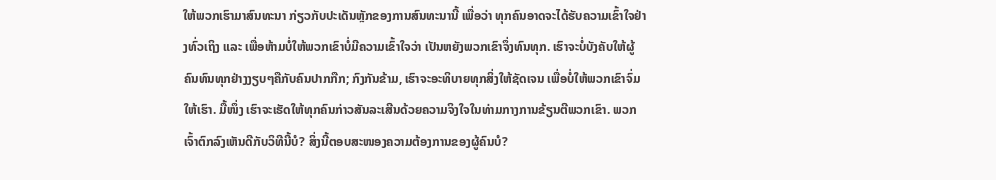ໃຫ້ພວກເຮົາມາສົນທະນາ ກ່ຽວກັບປະເດັນຫຼັກຂອງການສົນທະນານີ້ ເພື່ອວ່າ ທຸກຄົນອາດຈະໄດ້ຮັບຄວາມເຂົ້າໃຈຢ່າງທົ່ວເຖິງ ແລະ ເພື່ອຫ້າມບໍ່ໃຫ້ພວກເຂົາບໍ່ມີຄວາມເຂົ້າໃຈວ່າ ເປັນຫຍັງພວກເຂົາຈຶ່ງທົນທຸກ. ເຮົາຈະບໍ່ບັງຄັບໃຫ້ຜູ້ຄົນທົນທຸກຢ່າງງຽບໆຄືກັບຄົນປາກກືກ; ກົງກັນຂ້າມ, ເຮົາຈະອະທິບາຍທຸກສິ່ງໃຫ້ຊັດເຈນ ເພື່ອບໍ່ໃຫ້ພວກເຂົາຈົ່ມໃຫ້ເຮົາ. ມື້ໜຶ່ງ ເຮົາຈະເຮັດໃຫ້ທຸກຄົນກ່າວສັນລະເສີນດ້ວຍຄວາມຈິງໃຈໃນທ່າມກາງການຂ້ຽນຕີພວກເຂົາ. ພວກເຈົ້າຕົກລົງເຫັນດີກັບວິທີນີ້ບໍ? ສິ່ງນີ້ຕອບສະໜອງຄວາມຕ້ອງການຂອງຜູ້ຄົນບໍ?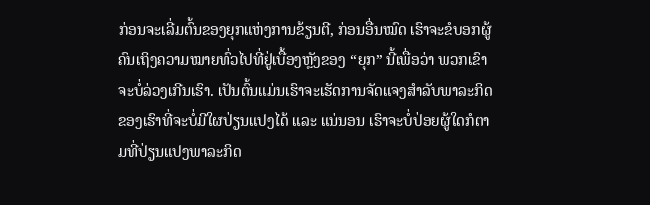ກ່ອນຈະເລີ່ມຕົ້ນຂອງຍຸກແຫ່ງການຂ້ຽນຕີ, ກ່ອນອື່ນໝົດ ເຮົາຈະຂໍບອກຜູ້ຄົນເຖິງຄວາມໝາຍທົ່ວໄປທີ່ຢູ່ເບື້ອງຫຼັງຂອງ “ຍຸກ” ນີ້ເພື່ອວ່າ ພວກເຂົາຈະບໍ່ລ່ວງເກີນເຮົາ. ເປັນຕົ້ນແມ່ນເຮົາຈະເຮັດການຈັດແຈງສໍາລັບພາລະກິດຂອງເຮົາທີ່ຈະບໍ່ມີໃຜປ່ຽນແປງໄດ້ ແລະ ແນ່ນອນ ເຮົາຈະບໍ່ປ່ອຍຜູ້ໃດກໍຕາມທີ່ປ່ຽນແປງພາລະກິດ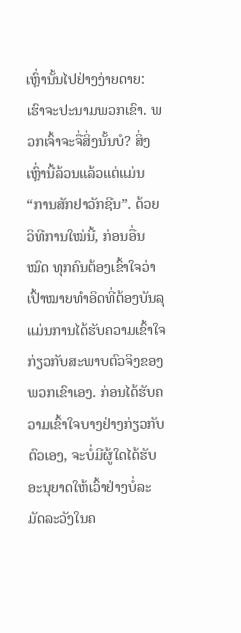ເຫຼົ່ານັ້ນໄປຢ່າງງ່າຍດາຍ: ເຮົາຈະປະນາມພວກເຂົາ. ພວກເຈົ້າຈະຈື່ສິ່ງນັ້ນບໍ? ສິ່ງເຫຼົ່ານີ້ລ້ວນແລ້ວແຕ່ແມ່ນ “ການສັກຢາວັກຊີນ”. ດ້ວຍວິທີການໃໝ່ນີ້, ກ່ອນອື່ນໝົດ ທຸກຄົນຕ້ອງເຂົ້າໃຈວ່າ ເປົ້າໝາຍທໍາອິດທີ່ຕ້ອງບັນລຸແມ່ນການໄດ້ຮັບຄວາມເຂົ້າໃຈ ກ່ຽວກັບສະພາບຕົວຈິງຂອງພວກເຂົາເອງ. ກ່ອນໄດ້ຮັບຄວາມເຂົ້າໃຈບາງຢ່າງກ່ຽວກັບຕົວເອງ, ຈະບໍ່ມີຜູ້ໃດໄດ້ຮັບອະນຸຍາດໃຫ້ເວົ້າຢ່າງບໍ່ລະມັດລະວັງໃນຄ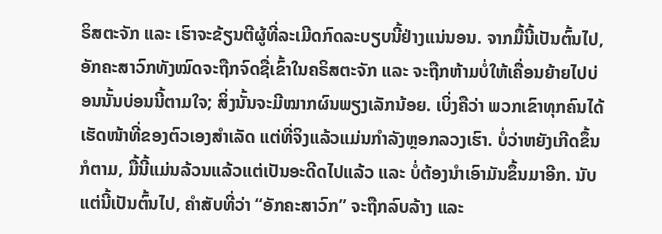ຣິສຕະຈັກ ແລະ ເຮົາຈະຂ້ຽນຕີຜູ້ທີ່ລະເມີດກົດລະບຽບນີ້ຢ່າງແນ່ນອນ. ຈາກມື້ນີ້ເປັນຕົ້ນໄປ, ອັກຄະສາວົກທັງໝົດຈະຖືກຈົດຊື່ເຂົ້າໃນຄຣິສຕະຈັກ ແລະ ຈະຖືກຫ້າມບໍ່ໃຫ້ເຄື່ອນຍ້າຍໄປບ່ອນນັ້ນບ່ອນນີ້ຕາມໃຈ; ສິ່ງນັ້ນຈະມີໝາກຜົນພຽງເລັກນ້ອຍ. ເບິ່ງຄືວ່າ ພວກເຂົາທຸກຄົນໄດ້ເຮັດໜ້າທີ່ຂອງຕົວເອງສໍາເລັດ ແຕ່ທີ່ຈິງແລ້ວແມ່ນກໍາລັງຫຼອກລວງເຮົາ. ບໍ່ວ່າຫຍັງເກີດຂຶ້ນກໍຕາມ, ມື້ນີ້ແມ່ນລ້ວນແລ້ວແຕ່ເປັນອະດີດໄປແລ້ວ ແລະ ບໍ່ຕ້ອງນໍາເອົາມັນຂຶ້ນມາອີກ. ນັບແຕ່ນີ້ເປັນຕົ້ນໄປ, ຄໍາສັບທີ່ວ່າ “ອັກຄະສາວົກ” ຈະຖືກລົບລ້າງ ແລະ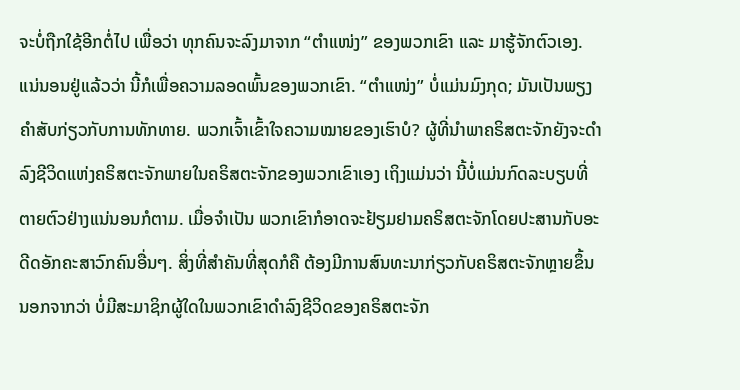ຈະບໍ່ຖືກໃຊ້ອີກຕໍ່ໄປ ເພື່ອວ່າ ທຸກຄົນຈະລົງມາຈາກ “ຕໍາແໜ່ງ” ຂອງພວກເຂົາ ແລະ ມາຮູ້ຈັກຕົວເອງ. ແນ່ນອນຢູ່ແລ້ວວ່າ ນີ້ກໍເພື່ອຄວາມລອດພົ້ນຂອງພວກເຂົາ. “ຕໍາແໜ່ງ” ບໍ່ແມ່ນມົງກຸດ; ມັນເປັນພຽງຄໍາສັບກ່ຽວກັບການທັກທາຍ. ພວກເຈົ້າເຂົ້າໃຈຄວາມໝາຍຂອງເຮົາບໍ? ຜູ້ທີ່ນໍາພາຄຣິສຕະຈັກຍັງຈະດໍາລົງຊີວິດແຫ່ງຄຣິສຕະຈັກພາຍໃນຄຣິສຕະຈັກຂອງພວກເຂົາເອງ ເຖິງແມ່ນວ່າ ນີ້ບໍ່ແມ່ນກົດລະບຽບທີ່ຕາຍຕົວຢ່າງແນ່ນອນກໍຕາມ. ເມື່ອຈໍາເປັນ ພວກເຂົາກໍອາດຈະຢ້ຽມຢາມຄຣິສຕະຈັກໂດຍປະສານກັບອະດີດອັກຄະສາວົກຄົນອື່ນໆ. ສິ່ງທີ່ສໍາຄັນທີ່ສຸດກໍຄື ຕ້ອງມີການສົນທະນາກ່ຽວກັບຄຣິສຕະຈັກຫຼາຍຂຶ້ນ ນອກຈາກວ່າ ບໍ່ມີສະມາຊິກຜູ້ໃດໃນພວກເຂົາດໍາລົງຊີວິດຂອງຄຣິສຕະຈັກ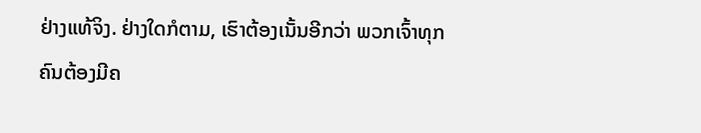ຢ່າງແທ້ຈິງ. ຢ່າງໃດກໍຕາມ, ເຮົາຕ້ອງເນັ້ນອີກວ່າ ພວກເຈົ້າທຸກຄົນຕ້ອງມີຄ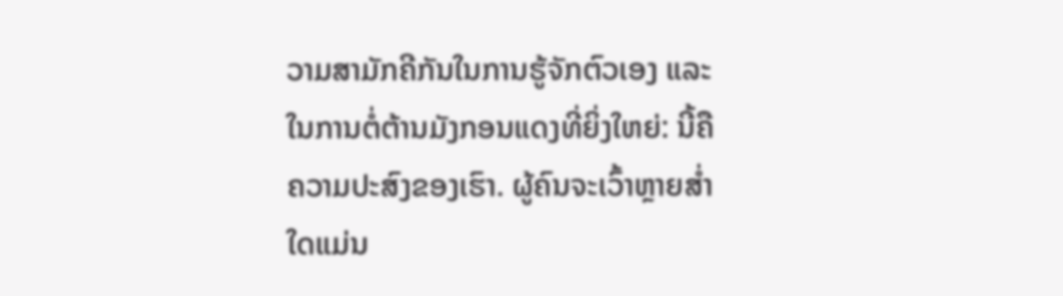ວາມສາມັກຄີກັນໃນການຮູ້ຈັກຕົວເອງ ແລະ ໃນການຕໍ່ຕ້ານມັງກອນແດງທີ່ຍິ່ງໃຫຍ່: ນີ້ຄືຄວາມປະສົງຂອງເຮົາ. ຜູ້ຄົນຈະເວົ້າຫຼາຍສໍ່າໃດແມ່ນ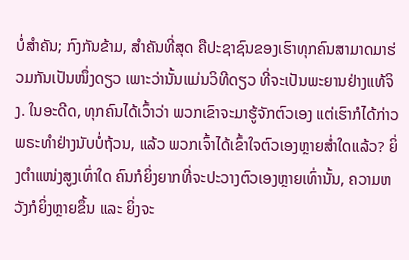ບໍ່ສໍາຄັນ; ກົງກັນຂ້າມ, ສໍາຄັນທີ່ສຸດ ຄືປະຊາຊົນຂອງເຮົາທຸກຄົນສາມາດມາຮ່ວມກັນເປັນໜຶ່ງດຽວ ເພາະວ່ານັ້ນແມ່ນວິທີດຽວ ທີ່ຈະເປັນພະຍານຢ່າງແທ້ຈິງ. ໃນອະດີດ, ທຸກຄົນໄດ້ເວົ້າວ່າ ພວກເຂົາຈະມາຮູ້ຈັກຕົວເອງ ແຕ່ເຮົາກໍໄດ້ກ່າວພຣະທໍາຢ່າງນັບບໍ່ຖ້ວນ, ແລ້ວ ພວກເຈົ້າໄດ້ເຂົ້າໃຈຕົວເອງຫຼາຍສໍ່າໃດແລ້ວ? ຍິ່ງຕໍາແໜ່ງສູງເທົ່າໃດ ຄົນກໍຍິ່ງຍາກທີ່ຈະປະວາງຕົວເອງຫຼາຍເທົ່ານັ້ນ, ຄວາມຫວັງກໍຍິ່ງຫຼາຍຂຶ້ນ ແລະ ຍິ່ງຈະ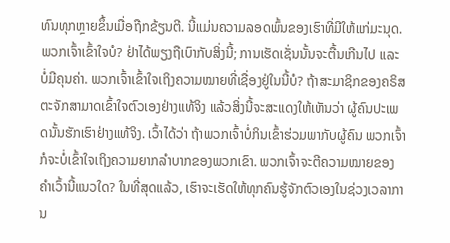ທົນທຸກຫຼາຍຂຶ້ນເມື່ອຖືກຂ້ຽນຕີ. ນີ້ແມ່ນຄວາມລອດພົ້ນຂອງເຮົາທີ່ມີໃຫ້ແກ່ມະນຸດ. ພວກເຈົ້າເຂົ້າໃຈບໍ? ຢ່າໄດ້ພຽງຖືເບົາກັບສິ່ງນີ້; ການເຮັດເຊັ່ນນັ້ນຈະຕື້ນເກີນໄປ ແລະ ບໍ່ມີຄຸນຄ່າ. ພວກເຈົ້າເຂົ້າໃຈເຖິງຄວາມໝາຍທີ່ເຊື່ອງຢູ່ໃນນີ້ບໍ? ຖ້າສະມາຊິກຂອງຄຣິສຕະຈັກສາມາດເຂົ້າໃຈຕົວເອງຢ່າງແທ້ຈິງ ແລ້ວສິ່ງນີ້ຈະສະແດງໃຫ້ເຫັນວ່າ ຜູ້ຄົນປະເພດນັ້ນຮັກເຮົາຢ່າງແທ້ຈິງ. ເວົ້າໄດ້ວ່າ ຖ້າພວກເຈົ້າບໍ່ກິນເຂົ້າຮ່ວມພາກັບຜູ້ຄົນ ພວກເຈົ້າກໍຈະບໍ່ເຂົ້າໃຈເຖິງຄວາມຍາກລໍາບາກຂອງພວກເຂົາ. ພວກເຈົ້າຈະຕີຄວາມໝາຍຂອງຄໍາເວົ້ານີ້ແນວໃດ? ໃນທີ່ສຸດແລ້ວ, ເຮົາຈະເຮັດໃຫ້ທຸກຄົນຮູ້ຈັກຕົວເອງໃນຊ່ວງເວລາການ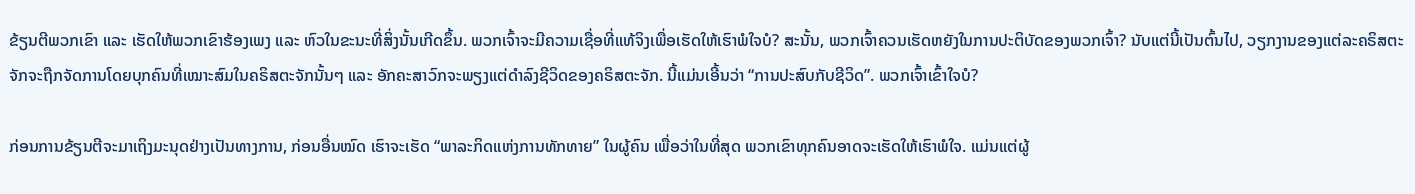ຂ້ຽນຕີພວກເຂົາ ແລະ ເຮັດໃຫ້ພວກເຂົາຮ້ອງເພງ ແລະ ຫົວໃນຂະນະທີ່ສິ່ງນັ້ນເກີດຂຶ້ນ. ພວກເຈົ້າຈະມີຄວາມເຊື່ອທີ່ແທ້ຈິງເພື່ອເຮັດໃຫ້ເຮົາພໍໃຈບໍ? ສະນັ້ນ, ພວກເຈົ້າຄວນເຮັດຫຍັງໃນການປະຕິບັດຂອງພວກເຈົ້າ? ນັບແຕ່ນີ້ເປັນຕົ້ນໄປ, ວຽກງານຂອງແຕ່ລະຄຣິສຕະຈັກຈະຖືກຈັດການໂດຍບຸກຄົນທີ່ເໝາະສົມໃນຄຣິສຕະຈັກນັ້ນໆ ແລະ ອັກຄະສາວົກຈະພຽງແຕ່ດໍາລົງຊີວິດຂອງຄຣິສຕະຈັກ. ນີ້ແມ່ນເອີ້ນວ່າ “ການປະສົບກັບຊີວິດ”. ພວກເຈົ້າເຂົ້າໃຈບໍ?

ກ່ອນການຂ້ຽນຕີຈະມາເຖິງມະນຸດຢ່າງເປັນທາງການ, ກ່ອນອື່ນໝົດ ເຮົາຈະເຮັດ “ພາລະກິດແຫ່ງການທັກທາຍ” ໃນຜູ້ຄົນ ເພື່ອວ່າໃນທີ່ສຸດ ພວກເຂົາທຸກຄົນອາດຈະເຮັດໃຫ້ເຮົາພໍໃຈ. ແມ່ນແຕ່ຜູ້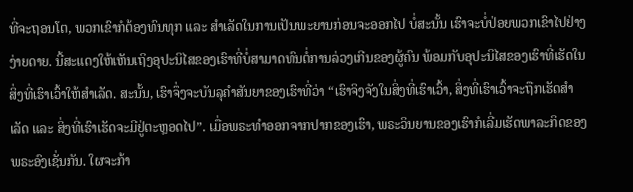ທີ່ຈະຖອນໂຕ, ພວກເຂົາກໍຕ້ອງທົນທຸກ ແລະ ສໍາເລັດໃນການເປັນພະຍານກ່ອນຈະອອກໄປ ບໍ່ສະນັ້ນ ເຮົາຈະບໍ່ປ່ອຍພວກເຂົາໄປຢ່າງງ່າຍດາຍ. ນີ້ສະແດງໃຫ້ເຫັນເຖິງອຸປະນິໄສຂອງເຮົາທີ່ບໍ່ສາມາດທົນຕໍ່ການລ່ວງເກີນຂອງຜູ້ຄົນ ພ້ອມກັບອຸປະນິໄສຂອງເຮົາທີ່ເຮັດໃນສິ່ງທີ່ເຮົາເວົ້າໃຫ້ສໍາເລັດ. ສະນັ້ນ, ເຮົາຈຶ່ງຈະບັນລຸຄໍາສັນຍາຂອງເຮົາທີ່ວ່າ “ເຮົາຈິງຈັງໃນສິ່ງທີ່ເຮົາເວົ້າ, ສິ່ງທີ່ເຮົາເວົ້າຈະຖືກເຮັດສໍາເລັດ ແລະ ສິ່ງທີ່ເຮົາເຮັດຈະມີຢູ່ຕະຫຼອດໄປ”. ເມື່ອພຣະທໍາອອກຈາກປາກຂອງເຮົາ, ພຣະວິນຍານຂອງເຮົາກໍເລີ່ມເຮັດພາລະກິດຂອງພຣະອົງເຊັ່ນກັນ. ໃຜຈະກ້າ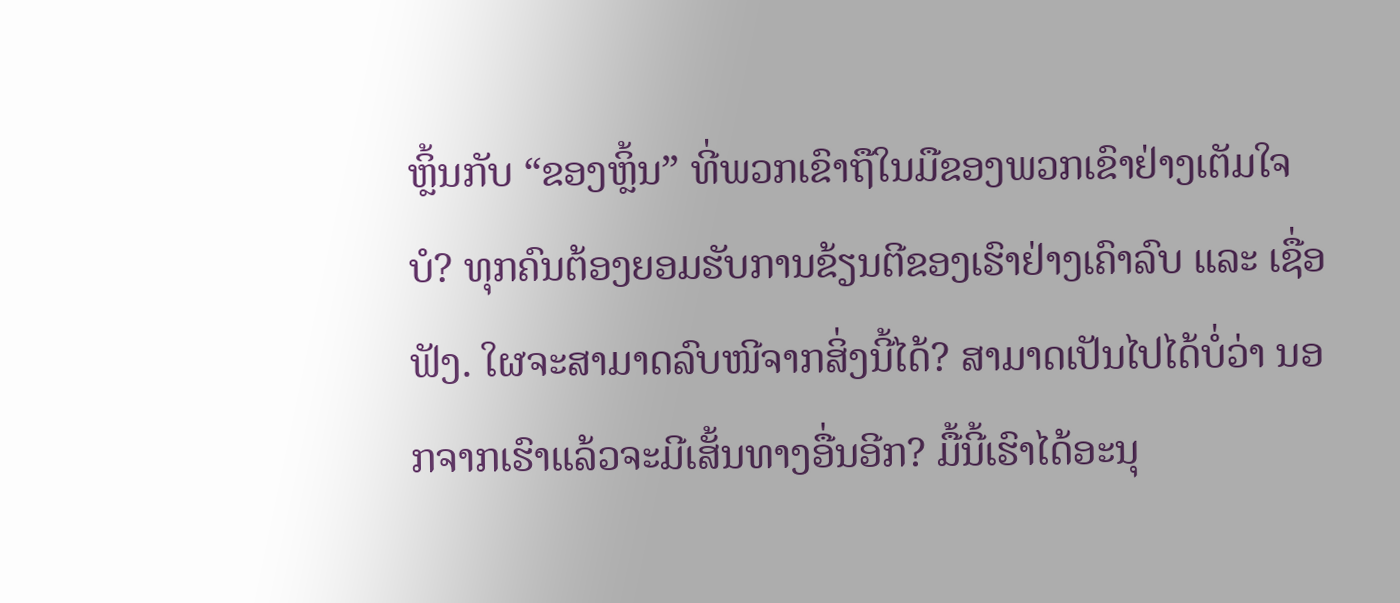ຫຼິ້ນກັບ “ຂອງຫຼິ້ນ” ທີ່ພວກເຂົາຖືໃນມືຂອງພວກເຂົາຢ່າງເຕັມໃຈບໍ? ທຸກຄົນຕ້ອງຍອມຮັບການຂ້ຽນຕີຂອງເຮົາຢ່າງເຄົາລົບ ແລະ ເຊື່ອຟັງ. ໃຜຈະສາມາດລົບໜີຈາກສິ່ງນີ້ໄດ້? ສາມາດເປັນໄປໄດ້ບໍ່ວ່າ ນອກຈາກເຮົາແລ້ວຈະມີເສັ້ນທາງອື່ນອີກ? ມື້ນີ້ເຮົາໄດ້ອະນຸ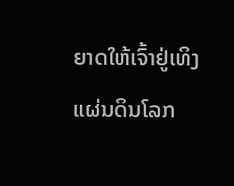ຍາດໃຫ້ເຈົ້າຢູ່ເທິງແຜ່ນດິນໂລກ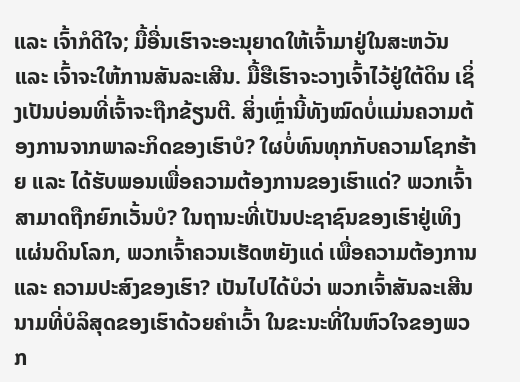ແລະ ເຈົ້າກໍດີໃຈ; ມື້ອື່ນເຮົາຈະອະນຸຍາດໃຫ້ເຈົ້າມາຢູ່ໃນສະຫວັນ ແລະ ເຈົ້າຈະໃຫ້ການສັນລະເສີນ. ມື້ຮືເຮົາຈະວາງເຈົ້າໄວ້ຢູ່ໃຕ້ດິນ ເຊິ່ງເປັນບ່ອນທີ່ເຈົ້າຈະຖືກຂ້ຽນຕີ. ສິ່ງເຫຼົ່ານີ້ທັງໝົດບໍ່ແມ່ນຄວາມຕ້ອງການຈາກພາລະກິດຂອງເຮົາບໍ? ໃຜບໍ່ທົນທຸກກັບຄວາມໂຊກຮ້າຍ ແລະ ໄດ້ຮັບພອນເພື່ອຄວາມຕ້ອງການຂອງເຮົາແດ່? ພວກເຈົ້າສາມາດຖືກຍົກເວັ້ນບໍ? ໃນຖານະທີ່ເປັນປະຊາຊົນຂອງເຮົາຢູ່ເທິງແຜ່ນດິນໂລກ, ພວກເຈົ້າຄວນເຮັດຫຍັງແດ່ ເພື່ອຄວາມຕ້ອງການ ແລະ ຄວາມປະສົງຂອງເຮົາ? ເປັນໄປໄດ້ບໍວ່າ ພວກເຈົ້າສັນລະເສີນນາມທີ່ບໍລິສຸດຂອງເຮົາດ້ວຍຄໍາເວົ້າ ໃນຂະນະທີ່ໃນຫົວໃຈຂອງພວກ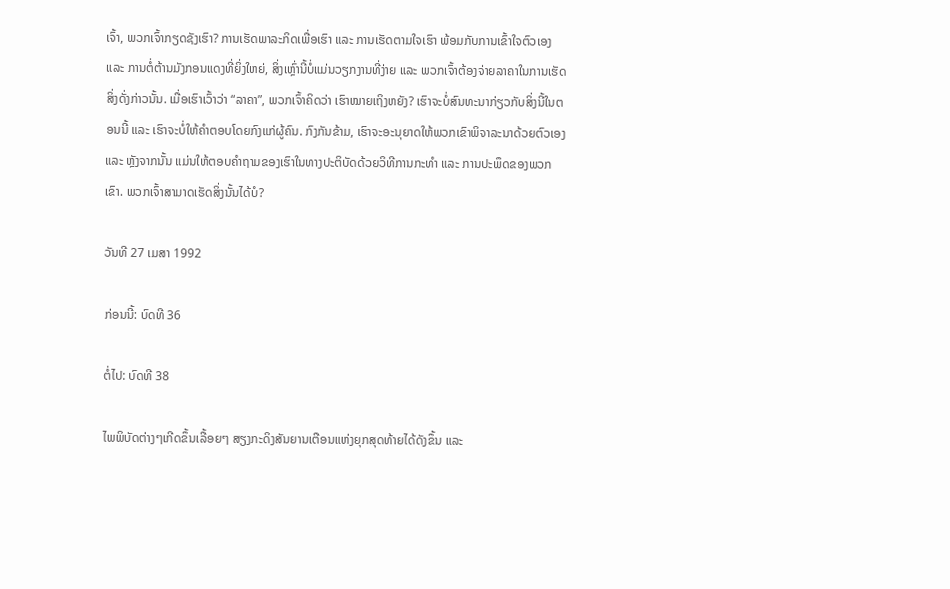ເຈົ້າ, ພວກເຈົ້າກຽດຊັງເຮົາ? ການເຮັດພາລະກິດເພື່ອເຮົາ ແລະ ການເຮັດຕາມໃຈເຮົາ ພ້ອມກັບການເຂົ້າໃຈຕົວເອງ ແລະ ການຕໍ່ຕ້ານມັງກອນແດງທີ່ຍິ່ງໃຫຍ່, ສິ່ງເຫຼົ່ານີ້ບໍ່ແມ່ນວຽກງານທີ່ງ່າຍ ແລະ ພວກເຈົ້າຕ້ອງຈ່າຍລາຄາໃນການເຮັດສິ່ງດັ່ງກ່າວນັ້ນ. ເມື່ອເຮົາເວົ້າວ່າ “ລາຄາ”, ພວກເຈົ້າຄິດວ່າ ເຮົາໝາຍເຖິງຫຍັງ? ເຮົາຈະບໍ່ສົນທະນາກ່ຽວກັບສິ່ງນີ້ໃນຕອນນີ້ ແລະ ເຮົາຈະບໍ່ໃຫ້ຄໍາຕອບໂດຍກົງແກ່ຜູ້ຄົນ. ກົງກັນຂ້າມ, ເຮົາຈະອະນຸຍາດໃຫ້ພວກເຂົາພິຈາລະນາດ້ວຍຕົວເອງ ແລະ ຫຼັງຈາກນັ້ນ ແມ່ນໃຫ້ຕອບຄໍາຖາມຂອງເຮົາໃນທາງປະຕິບັດດ້ວຍວິທີການກະທໍາ ແລະ ການປະພຶດຂອງພວກເຂົາ. ພວກເຈົ້າສາມາດເຮັດສິ່ງນັ້ນໄດ້ບໍ?

ວັນທີ 27 ເມສາ 1992

ກ່ອນນີ້: ບົດທີ 36

ຕໍ່ໄປ: ບົດທີ 38

ໄພພິບັດຕ່າງໆເກີດຂຶ້ນເລື້ອຍໆ ສຽງກະດິງສັນຍານເຕືອນແຫ່ງຍຸກສຸດທ້າຍໄດ້ດັງຂຶ້ນ ແລະ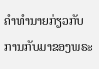ຄໍາທໍານາຍກ່ຽວກັບການກັບມາຂອງພຣະ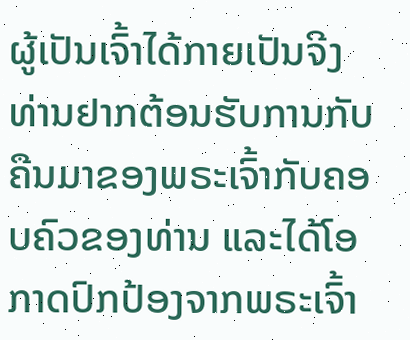ຜູ້ເປັນເຈົ້າໄດ້ກາຍເປັນຈີງ ທ່ານຢາກຕ້ອນຮັບການກັບຄືນມາຂອງພຣະເຈົ້າກັບຄອບຄົວຂອງທ່ານ ແລະໄດ້ໂອກາດປົກປ້ອງຈາກພຣະເຈົ້າ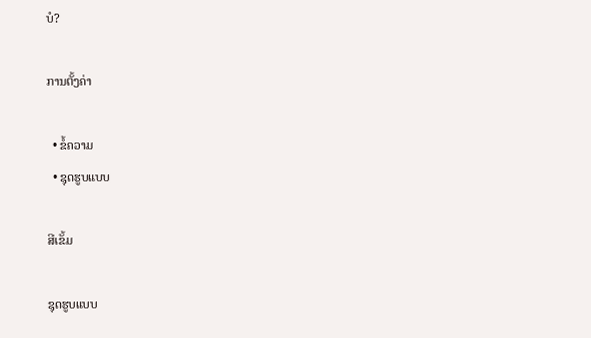ບໍ?

ການຕັ້ງຄ່າ

  • ຂໍ້ຄວາມ
  • ຊຸດຮູບແບບ

ສີເຂັ້ມ

ຊຸດຮູບແບບ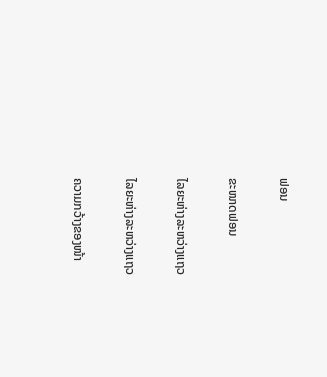ຟອນ

ຂະໜາດຟອນ

ໄລຍະຫ່າງລະຫວ່າງແຖວ

ໄລຍະຫ່າງລະຫວ່າງແຖວ

ຄວາມກວ້າງຂອງໜ້າ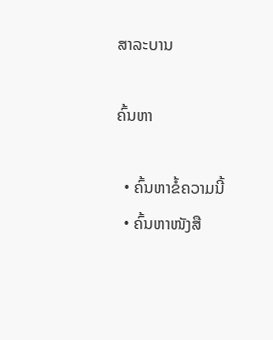ສາລະບານ

ຄົ້ນຫາ

  • ຄົ້ນຫາຂໍ້ຄວາມນີ້
  • ຄົ້ນຫາໜັງສື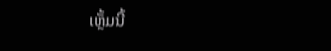ເຫຼັ້ມນີ້